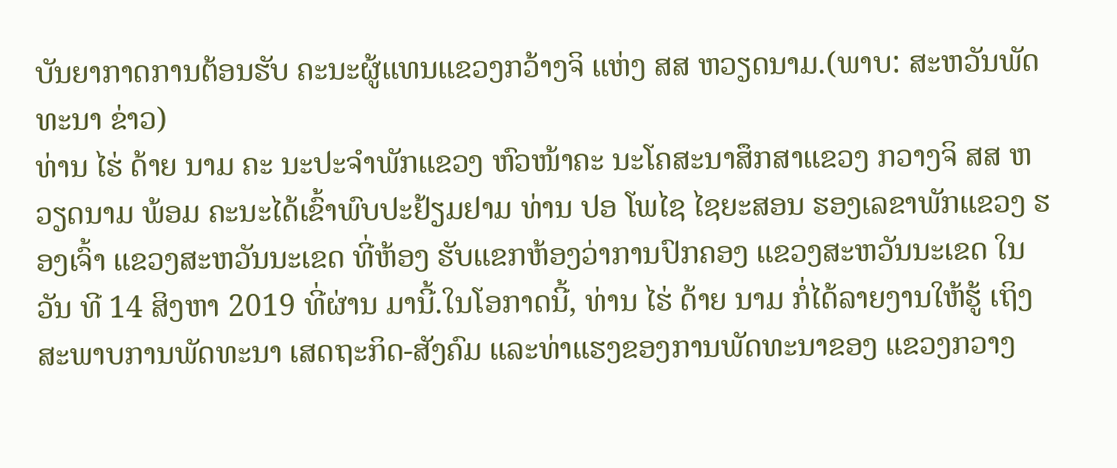ບັນຍາກາດການຕ້ອນຮັບ ຄະນະຜູ້ແທນແຂວງກວ້າງຈິ ແຫ່ງ ສສ ຫວຽດນາມ.(ພາບ: ສະຫວັນພັດທະນາ ຂ່າວ)
ທ່ານ ໄຮ່ ດ້າຍ ນາມ ຄະ ນະປະຈຳພັກແຂວງ ຫົວໜ້າຄະ ນະໂຄສະນາສຶກສາແຂວງ ກວາງຈິ ສສ ຫວຽດນາມ ພ້ອມ ຄະນະໄດ້ເຂົ້າພົບປະຢ້ຽມຢາມ ທ່ານ ປອ ໂພໄຊ ໄຊຍະສອນ ຮອງເລຂາພັກແຂວງ ຮອງເຈົ້າ ແຂວງສະຫວັນນະເຂດ ທີ່ຫ້ອງ ຮັບແຂກຫ້ອງວ່າການປົກຄອງ ແຂວງສະຫວັນນະເຂດ ໃນວັນ ທີ 14 ສິງຫາ 2019 ທີ່ຜ່ານ ມານີ້.ໃນໂອກາດນີ້, ທ່ານ ໄຮ່ ດ້າຍ ນາມ ກໍ່ໄດ້ລາຍງານໃຫ້ຮູ້ ເຖິງສະພາບການພັດທະນາ ເສດຖະກິດ-ສັງຄົມ ແລະທ່າແຮງຂອງການພັດທະນາຂອງ ແຂວງກວາງ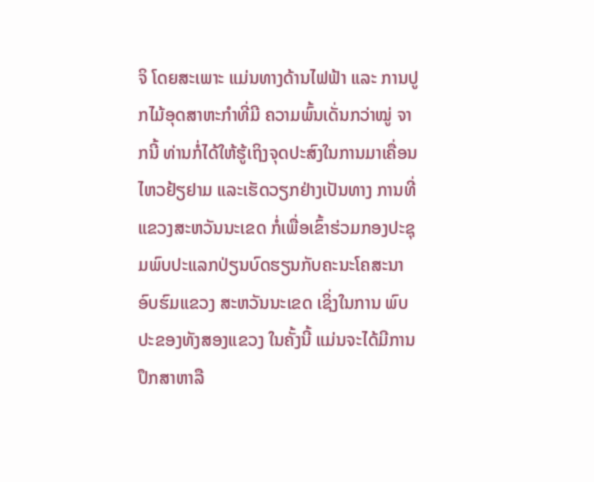ຈິ ໂດຍສະເພາະ ແມ່ນທາງດ້ານໄຟຟ້າ ແລະ ການປູກໄມ້ອຸດສາຫະກຳທີ່ມີ ຄວາມພົ້ນເດັ່ນກວ່າໝູ່ ຈາກນີ້ ທ່ານກໍ່ໄດ້ໃຫ້ຮູ້ເຖິງຈຸດປະສົງໃນການມາເຄື່ອນໄຫວຢ້ຽຢາມ ແລະເຮັດວຽກຢ່າງເປັນທາງ ການທີ່ແຂວງສະຫວັນນະເຂດ ກໍ່ເພື່ອເຂົ້າຮ່ວມກອງປະຊຸມພົບປະແລກປ່ຽນບົດຮຽນກັບຄະນະໂຄສະນາອົບຮົມແຂວງ ສະຫວັນນະເຂດ ເຊິ່ງໃນການ ພົບປະຂອງທັງສອງແຂວງ ໃນຄັ້ງນີ້ ແມ່ນຈະໄດ້ມີການປຶກສາຫາລື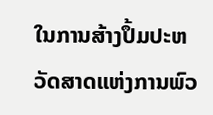ໃນການສ້າງປຶ້ມປະຫວັດສາດແຫ່ງການພົວ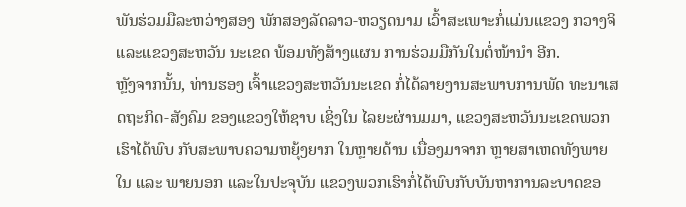ພັນຮ່ວມມືລະຫວ່າງສອງ ພັກສອງລັດລາວ-ຫວຽດນາມ ເວົ້າສະເພາະກໍ່ແມ່ນແຂວງ ກວາງຈິ ແລະແຂວງສະຫວັນ ນະເຂດ ພ້ອມທັງສ້າງແຜນ ການຮ່ວມມືກັນໃນຕໍ່ໜ້ານຳ ອີກ.
ຫຼັງຈາກນັ້ນ, ທ່ານຮອງ ເຈົ້າແຂວງສະຫວັນນະເຂດ ກໍ່ໄດ້ລາຍງານສະພາບການພັດ ທະນາເສດຖະກິດ-ສັງຄົມ ຂອງແຂວງໃຫ້ຊາບ ເຊິ່ງໃນ ໄລຍະຜ່ານມມາ, ແຂວງສະຫວັນນະເຂດພວກເຮົາໄດ້ພົບ ກັບສະພາບຄວາມຫຍຸ້ງຍາກ ໃນຫຼາຍດ້ານ ເນື່ອງມາຈາກ ຫຼາຍສາເຫດທັງພາຍໃນ ແລະ ພາຍນອກ ແລະໃນປະຈຸບັນ ແຂວງພວກເຮົາກໍ່ໄດ້ພົບກັບບັນຫາການລະບາດຂອ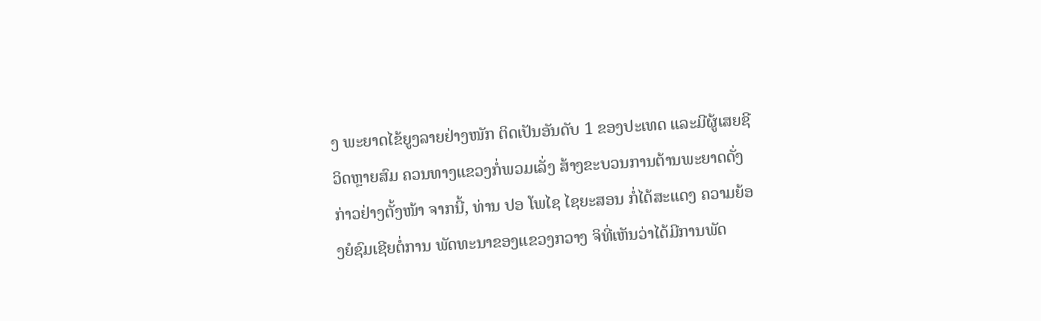ງ ພະຍາດໄຂ້ຍູງລາຍຢ່າງໜັກ ຕິດເປັນອັນດັບ 1 ຂອງປະເທດ ແລະມີຜູ້ເສຍຊີວິດຫຼາຍສົມ ຄວນທາງແຂວງກໍ່ພວມເລັ່ງ ສ້າງຂະບວນການຕ້ານພະຍາດດັ່ງກ່າວຢ່າງຕັ້ງໜ້າ ຈາກນີ້, ທ່ານ ປອ ໂພໄຊ ໄຊຍະສອນ ກໍ່ໄດ້ສະແດງ ຄວາມຍ້ອງຍໍຊົມເຊີຍຕໍ່ການ ພັດທະນາຂອງແຂວງກວາງ ຈິທີ່ເຫັນວ່າໄດ້ມີການພັດ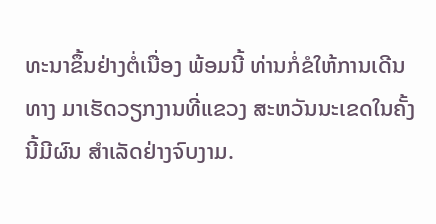ທະນາຂຶ້ນຢ່າງຕໍ່ເນື່ອງ ພ້ອມນີ້ ທ່ານກໍ່ຂໍໃຫ້ການເດີນທາງ ມາເຮັດວຽກງານທີ່ແຂວງ ສະຫວັນນະເຂດໃນຄັ້ງນີ້ມີຜົນ ສຳເລັດຢ່າງຈົບງາມ.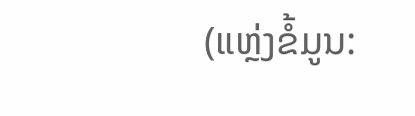(ແຫຼ່ງຂໍ້ມູນ: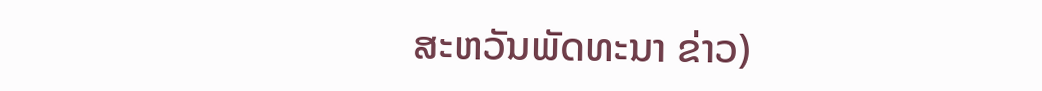ສະຫວັນພັດທະນາ ຂ່າວ)